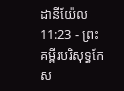ដានីយ៉ែល 11:23 - ព្រះគម្ពីរបរិសុទ្ធកែស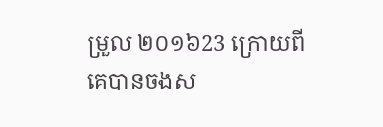ម្រួល ២០១៦23 ក្រោយពីគេបានចងស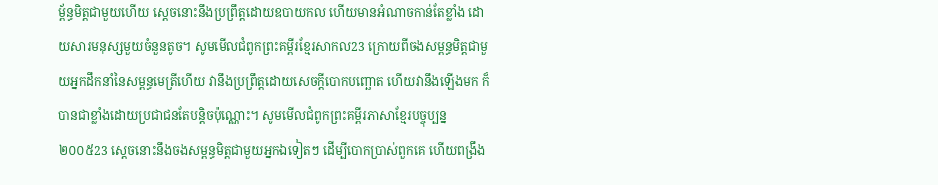ម្ព័ន្ធមិត្តជាមួយហើយ ស្ដេចនោះនឹងប្រព្រឹត្តដោយឧបាយកល ហើយមានអំណាចកាន់តែខ្លាំង ដោយសារមនុស្សមួយចំនួនតូច។ សូមមើលជំពូកព្រះគម្ពីរខ្មែរសាកល23 ក្រោយពីចងសម្ពន្ធមិត្តជាមួយអ្នកដឹកនាំនៃសម្ពន្ធមេត្រីហើយ វានឹងប្រព្រឹត្តដោយសេចក្ដីបោកបញ្ឆោត ហើយវានឹងឡើងមក ក៏បានជាខ្លាំងដោយប្រជាជនតែបន្តិចប៉ុណ្ណោះ។ សូមមើលជំពូកព្រះគម្ពីរភាសាខ្មែរបច្ចុប្បន្ន ២០០៥23 ស្ដេចនោះនឹងចងសម្ពន្ធមិត្តជាមួយអ្នកឯទៀតៗ ដើម្បីបោកប្រាស់ពួកគេ ហើយពង្រឹង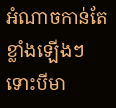អំណាចកាន់តែខ្លាំងឡើងៗ ទោះបីមា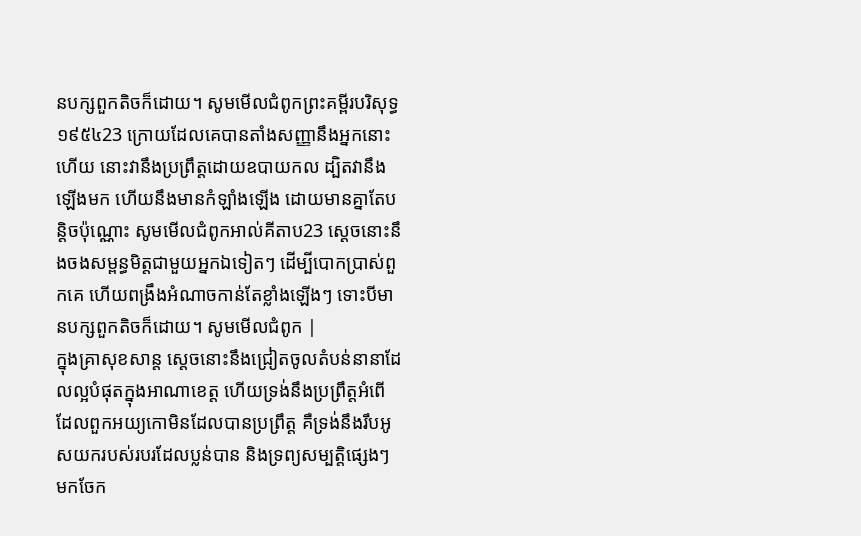នបក្សពួកតិចក៏ដោយ។ សូមមើលជំពូកព្រះគម្ពីរបរិសុទ្ធ ១៩៥៤23 ក្រោយដែលគេបានតាំងសញ្ញានឹងអ្នកនោះហើយ នោះវានឹងប្រព្រឹត្តដោយឧបាយកល ដ្បិតវានឹងឡើងមក ហើយនឹងមានកំឡាំងឡើង ដោយមានគ្នាតែបន្តិចប៉ុណ្ណោះ សូមមើលជំពូកអាល់គីតាប23 ស្ដេចនោះនឹងចងសម្ពន្ធមិត្តជាមួយអ្នកឯទៀតៗ ដើម្បីបោកប្រាស់ពួកគេ ហើយពង្រឹងអំណាចកាន់តែខ្លាំងឡើងៗ ទោះបីមានបក្សពួកតិចក៏ដោយ។ សូមមើលជំពូក |
ក្នុងគ្រាសុខសាន្ត ស្ដេចនោះនឹងជ្រៀតចូលតំបន់នានាដែលល្អបំផុតក្នុងអាណាខេត្ត ហើយទ្រង់នឹងប្រព្រឹត្តអំពើដែលពួកអយ្យកោមិនដែលបានប្រព្រឹត្ត គឺទ្រង់នឹងរឹបអូសយករបស់របរដែលប្លន់បាន និងទ្រព្យសម្បត្តិផ្សេងៗ មកចែក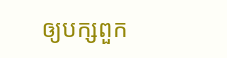ឲ្យបក្សពួក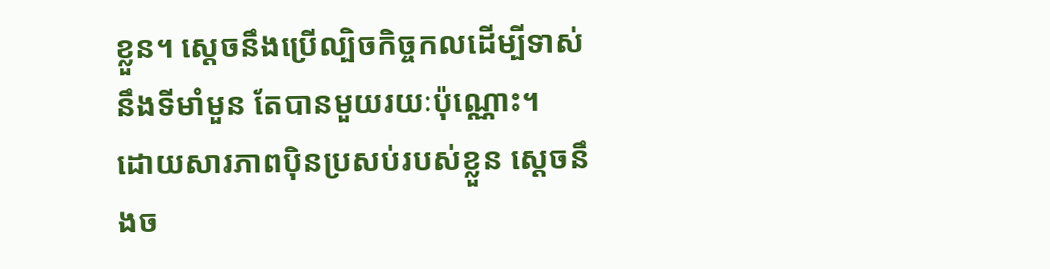ខ្លួន។ ស្ដេចនឹងប្រើល្បិចកិច្ចកលដើម្បីទាស់នឹងទីមាំមួន តែបានមួយរយៈប៉ុណ្ណោះ។
ដោយសារភាពប៉ិនប្រសប់របស់ខ្លួន ស្ដេចនឹងច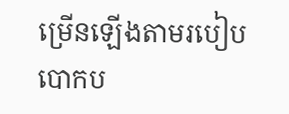ម្រើនឡើងតាមរបៀបបោកប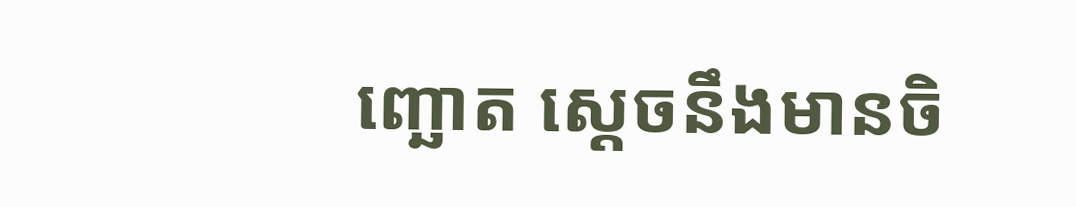ញ្ឆោត ស្ដេចនឹងមានចិ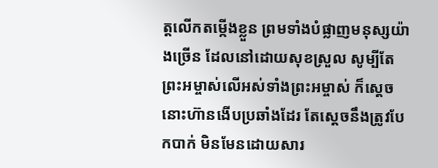ត្តលើកតម្កើងខ្លួន ព្រមទាំងបំផ្លាញមនុស្សយ៉ាងច្រើន ដែលនៅដោយសុខស្រួល សូម្បីតែព្រះអម្ចាស់លើអស់ទាំងព្រះអម្ចាស់ ក៏ស្ដេចនោះហ៊ានងើបប្រឆាំងដែរ តែស្ដេចនឹងត្រូវបែកបាក់ មិនមែនដោយសារ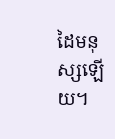ដៃមនុស្សឡើយ។